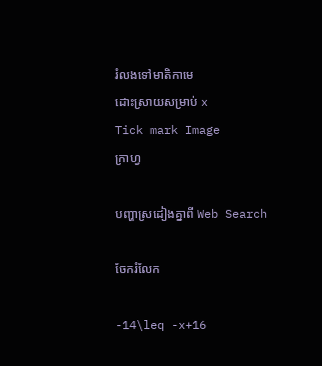រំលងទៅមាតិកាមេ
ដោះស្រាយសម្រាប់ x
Tick mark Image
ក្រាហ្វ

បញ្ហាស្រដៀងគ្នាពី Web Search

ចែករំលែក

-14\leq -x+16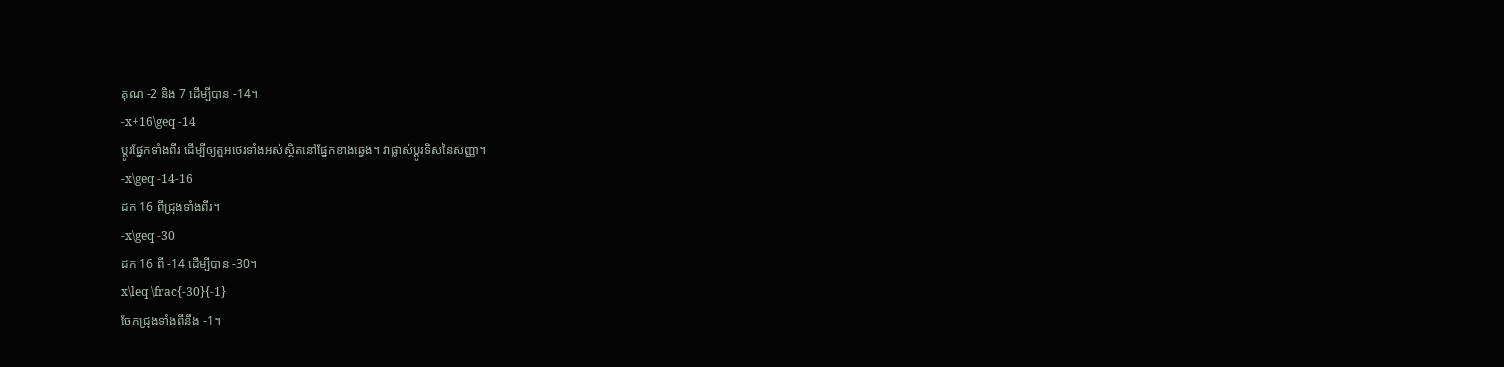គុណ -2 និង 7 ដើម្បីបាន -14។
-x+16\geq -14
ប្ដូរផ្នែកទាំងពីរ ដើម្បីឲ្យតួអថេរទាំងអស់ស្ថិតនៅផ្នែកខាងឆ្វេង។ វាផ្លាស់ប្ដូរទិសនៃសញ្ញា។
-x\geq -14-16
ដក 16 ពីជ្រុងទាំងពីរ។
-x\geq -30
ដក 16 ពី -14 ដើម្បីបាន -30។
x\leq \frac{-30}{-1}
ចែកជ្រុងទាំងពីនឹង -1។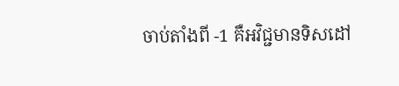ចាប់តាំងពី -1 គឺអវិជ្ជមានទិសដៅ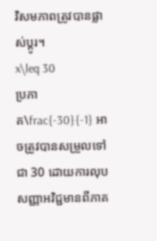វិសមភាពត្រូវបានផ្លាស់ប្តូរ។
x\leq 30
ប្រភាគ\frac{-30}{-1} អាចត្រូវបានសម្រួលទៅជា 30 ដោយការលុបសញ្ញាអវិជ្ជមានពីភាគ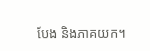បែង និងភាគយក។